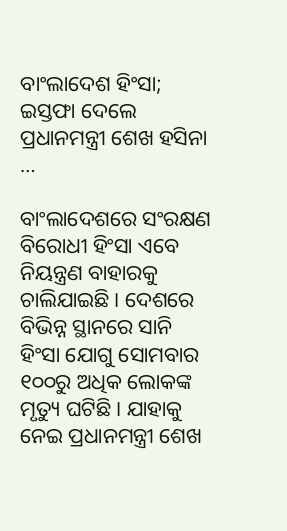ବାଂଲାଦେଶ ହିଂସା; ଇସ୍ତଫା ଦେଲେ ପ୍ରଧାନମନ୍ତ୍ରୀ ଶେଖ ହସିନା …

ବାଂଲାଦେଶରେ ସଂରକ୍ଷଣ ବିରୋଧୀ ହିଂସା ଏବେ ନିୟନ୍ତ୍ରଣ ବାହାରକୁ ଚାଲିଯାଇଛି। ଦେଶରେ ବିଭିନ୍ନ ସ୍ଥାନରେ ସାନି ହିଂସା ଯୋଗୁ ସୋମବାର ୧୦୦ରୁ ଅଧିକ ଲୋକଙ୍କ ମୃତ୍ୟୁ ଘଟିଛି। ଯାହାକୁ ନେଇ ପ୍ରଧାନମନ୍ତ୍ରୀ ଶେଖ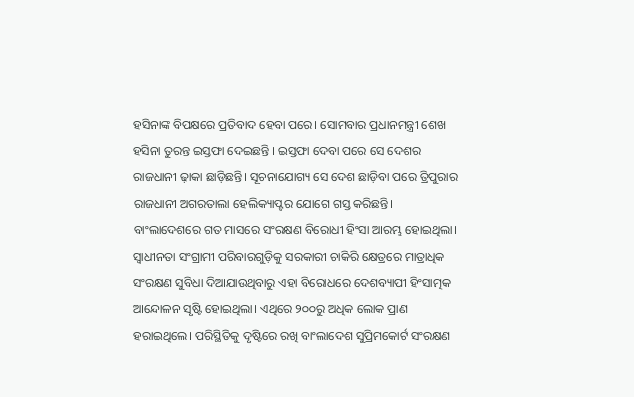ହସିନାଙ୍କ ବିପକ୍ଷରେ ପ୍ରତିବାଦ ହେବା ପରେ। ସୋମବାର ପ୍ରଧାନମନ୍ତ୍ରୀ ଶେଖ ହସିନା ତୁରନ୍ତ ଇସ୍ତଫା ଦେଇଛନ୍ତି । ଇସ୍ତଫା ଦେବା ପରେ ସେ ଦେଶର ରାଜଧାନୀ ଢ଼ାକା ଛାଡ଼ିଛନ୍ତି। ସୂଚନାଯୋଗ୍ୟ ସେ ଦେଶ ଛାଡ଼ିବା ପରେ ତ୍ରିପୁରାର ରାଜଧାନୀ ଅଗରତାଲା ହେଲିକ୍ୟାପ୍ଟର ଯୋଗେ ଗସ୍ତ କରିଛନ୍ତି।
ବାଂଲାଦେଶରେ ଗତ ମାସରେ ସଂରକ୍ଷଣ ବିରୋଧୀ ହିଂସା ଆରମ୍ଭ ହୋଇଥିଲା। ସ୍ଵାଧୀନତା ସଂଗ୍ରାମୀ ପରିବାରଗୁଡ଼ିକୁ ସରକାରୀ ଚାକିରି କ୍ଷେତ୍ରରେ ମାତ୍ରାଧିକ ସଂରକ୍ଷଣ ସୁବିଧା ଦିଆଯାଉଥିବାରୁ ଏହା ବିରୋଧରେ ଦେଶବ୍ୟାପୀ ହିଂସାତ୍ମକ ଆନ୍ଦୋଳନ ସୃଷ୍ଟି ହୋଇଥିଲା। ଏଥିରେ ୨୦୦ରୁ ଅଧିକ ଲୋକ ପ୍ରାଣ ହରାଇଥିଲେ। ପରିସ୍ଥିତିକୁ ଦୃଷ୍ଟିରେ ରଖି ବାଂଲାଦେଶ ସୁପ୍ରିମକୋର୍ଟ ସଂରକ୍ଷଣ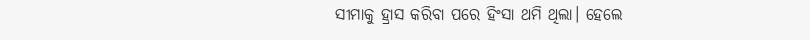ସୀମାକୁ ହ୍ରାସ କରିବା ପରେ ହିଂସା ଥମି ଥିଲା। ହେଲେ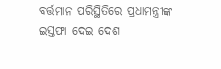ବର୍ତ୍ତମାନ ପରିସ୍ଥିତିରେ ପ୍ରଧାମନ୍ତ୍ରୀଙ୍କ ଇସ୍ତଫା ଦେଇ ଦେଶ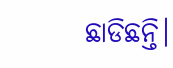ଛାଡିଛନ୍ତି।